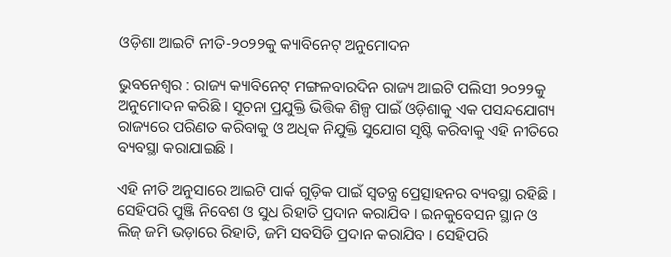ଓଡ଼ିଶା ଆଇଟି ନୀତି-୨୦୨୨କୁ କ୍ୟାବିନେଟ୍ ଅନୁମୋଦନ

ଭୁବନେଶ୍ବର : ରାଜ୍ୟ କ୍ୟାବିନେଟ୍ ମଙ୍ଗଳବାରଦିନ ରାଜ୍ୟ ଆଇଟି ପଲିସୀ ୨୦୨୨କୁ ଅନୁମୋଦନ କରିଛି । ସୂଚନା ପ୍ରଯୁକ୍ତି ଭିତ୍ତିକ ଶିଳ୍ପ ପାଇଁ ଓଡ଼ିଶାକୁ ଏକ ପସନ୍ଦଯୋଗ୍ୟ ରାଜ୍ୟରେ ପରିଣତ କରିବାକୁ ଓ ଅଧିକ ନିଯୁକ୍ତି ସୁଯୋଗ ସୃଷ୍ଟି କରିବାକୁ ଏହି ନୀତିରେ ବ୍ୟବସ୍ଥା କରାଯାଇଛି ।

ଏହି ନୀତି ଅନୁସାରେ ଆଇଟି ପାର୍କ ଗୁଡ଼ିକ ପାଇଁ ସ୍ବତନ୍ତ୍ର ପ୍ରେତ୍ସାହନର ବ୍ୟବସ୍ଥା ରହିଛି । ସେହିପରି ପୁଞ୍ଜି ନିବେଶ ଓ ସୁଧ ରିହାତି ପ୍ରଦାନ କରାଯିବ । ଇନକୁବେସନ ସ୍ଥାନ ଓ ଲିଜ୍ ଜମି ଭଡ଼ାରେ ରିହାତି, ଜମି ସବସିଡି ପ୍ରଦାନ କରାଯିବ । ସେହିପରି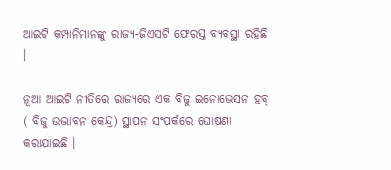ଆଇଟି କମ୍ପାନିମାନଙ୍କୁ ରାଜ୍ୟ-ଜିଏସଟି ଫେରସ୍ତ ବ୍ୟବସ୍ଥା ରହିଛି ।

ନୂଆ ଆଇଟି ନୀତିରେ ରାଜ୍ୟରେ ଏକ ବିଜୁ ଇନୋଭେସନ ହବ୍ ( ବିଜୁ ଉଦ୍ଭାବନ କେନ୍ଦ୍ର) ସ୍ଥାପନ ସଂପର୍କରେ ଘୋଷଣା କରାଯାଇଛି ।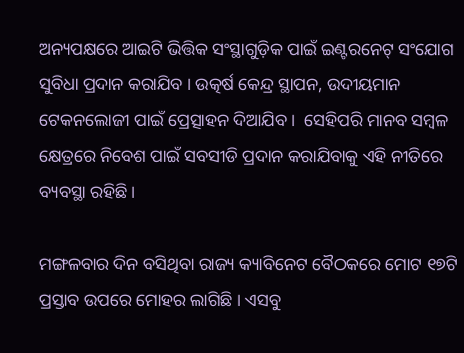ଅନ୍ୟପକ୍ଷରେ ଆଇଟି ଭିତ୍ତିକ ସଂସ୍ଥାଗୁଡ଼ିକ ପାଇଁ ଇଣ୍ଟରନେଟ୍ ସଂଯୋଗ ସୁବିଧା ପ୍ରଦାନ କରାଯିବ । ଉତ୍କର୍ଷ କେନ୍ଦ୍ର ସ୍ଥାପନ, ଉଦୀୟମାନ ଟେକନଲୋଜୀ ପାଇଁ ପ୍ରେତ୍ସାହନ ଦିଆଯିବ ।  ସେହିପରି ମାନବ ସମ୍ବଳ କ୍ଷେତ୍ରରେ ନିବେଶ ପାଇଁ ସବସୀଡି ପ୍ରଦାନ କରାଯିବାକୁ ଏହି ନୀତିରେ ବ୍ୟବସ୍ଥା ରହିଛି ।

ମଙ୍ଗଳବାର ଦିନ ବସିଥିବା ରାଜ୍ୟ କ୍ୟାବିନେଟ ବୈଠକରେ ମୋଟ ୧୭ଟି ପ୍ରସ୍ତାବ ଉପରେ ମୋହର ଲାଗିଛି । ଏସବୁ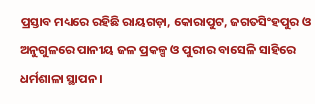ପ୍ରସ୍ତାବ ମଧ୍ୟରେ ରହିଛି ରାୟଗଡ଼ା, କୋରାପୁଟ, ଜଗତସିଂହପୁର ଓ ଅନୁଗୁଳରେ ପାନୀୟ ଜଳ ପ୍ରକଳ୍ପ ଓ ପୁରୀର ବାସେଳି ସାହିରେ ଧର୍ମଶାଳା ସ୍ଥାପନ ।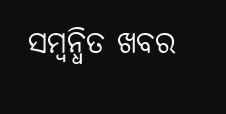ସମ୍ବନ୍ଧିତ ଖବର